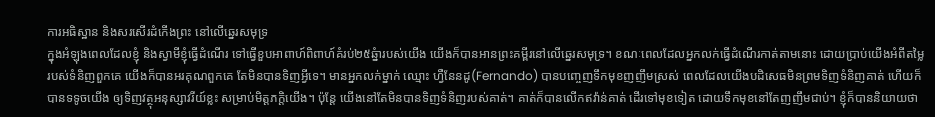ការអធិស្ឋាន និងសរសើរដំកើងព្រះ នៅលើឆ្នេរសមុទ្រ
ក្នុងអំឡុងពេលដែលខ្ញុំ និងស្វាមីខ្ញុំធ្វើដំណើរ ទៅធ្វើខួបអាពាហ៍ពិពាហ៍គំរប់២៥ឆ្នំារបស់យើង យើងក៏បានអានព្រះគម្ពីរនៅលើឆ្នេរសមុទ្រ។ ខណៈពេលដែលអ្នកលក់ធ្វើដំណើរកាត់តាមនោះ ដោយប្រាប់យើងអំពីតម្លៃរបស់ទំនិញពួកគេ យើងក៏បានអរគុណពួកគេ តែមិនបានទិញអ្វីទេ។ មានអ្នកលក់ម្នាក់ ឈ្មោះ ហ្វឺនែនដូ(Fernando) បានបញ្ចេញទឹកមុខញញឹមស្រស់ ពេលដែលយើងបដិសេធមិនព្រមទិញទំនិញគាត់ ហើយក៏បានទទូចយើង ឲ្យទិញវត្ថុអនុស្សាវរីយ៍ខ្លះ សម្រាប់មិត្តភក្តិយើង។ ប៉ុន្តែ យើងនៅតែមិនបានទិញទំនិញរបស់គាត់។ គាត់ក៏បានលើកឥវ៉ាន់គាត់ ដើរទៅមុខទៀត ដោយទឹកមុខនៅតែញញឹមជាប់។ ខ្ញុំក៏បាននិយាយថា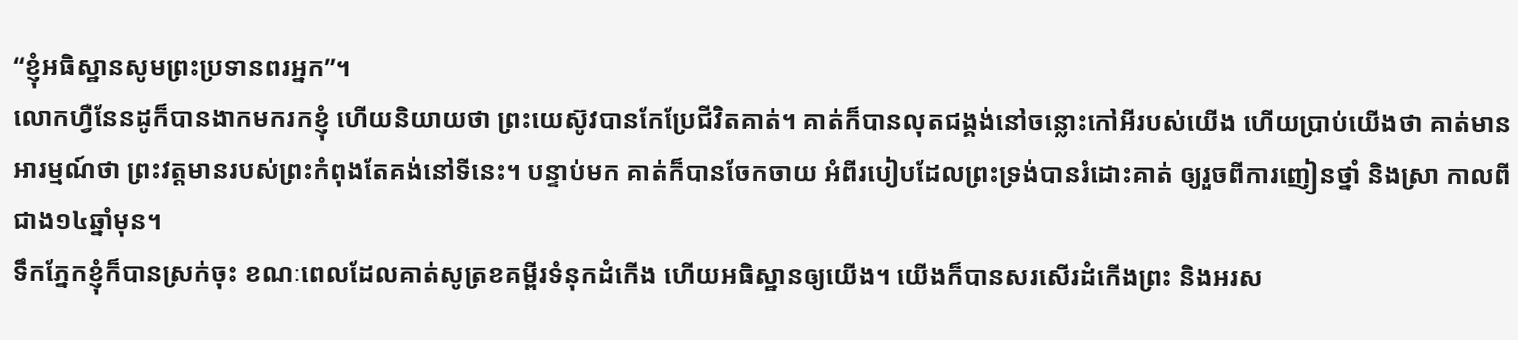“ខ្ញុំអធិស្ឋានសូមព្រះប្រទានពរអ្នក”។
លោកហ្វឺនែនដូក៏បានងាកមករកខ្ញុំ ហើយនិយាយថា ព្រះយេស៊ូវបានកែប្រែជីវិតគាត់។ គាត់ក៏បានលុតជង្គង់នៅចន្លោះកៅអីរបស់យើង ហើយប្រាប់យើងថា គាត់មានអារម្មណ៍ថា ព្រះវត្តមានរបស់ព្រះកំពុងតែគង់នៅទីនេះ។ បន្ទាប់មក គាត់ក៏បានចែកចាយ អំពីរបៀបដែលព្រះទ្រង់បានរំដោះគាត់ ឲ្យរួចពីការញៀនថ្នាំ និងស្រា កាលពីជាង១៤ឆ្នាំមុន។
ទឹកភ្នែកខ្ញុំក៏បានស្រក់ចុះ ខណៈពេលដែលគាត់សូត្រខគម្ពីរទំនុកដំកើង ហើយអធិស្ឋានឲ្យយើង។ យើងក៏បានសរសើរដំកើងព្រះ និងអរស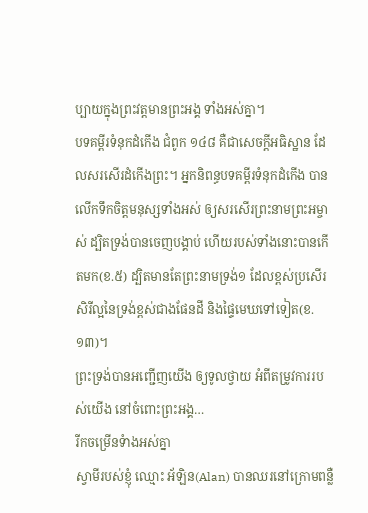ប្បាយក្នុងព្រះវត្តមានព្រះអង្គ ទាំងអស់គ្នា។
បទគម្ពីរទំនុកដំកើង ជំពូក ១៤៨ គឺជាសេចក្តីអធិស្ឋាន ដែលសរសើរដំកើងព្រះ។ អ្នកនិពន្ធបទគម្ពីរទំនុកដំកើង បានលើកទឹកចិត្តមនុស្សទាំងអស់ ឲ្យសរសើរព្រះនាមព្រះអម្ចាស់ ដ្បិតទ្រង់បានចេញបង្គាប់ ហើយរបស់ទាំងនោះបានកើតមក(ខ.៥) ដ្បិតមានតែព្រះនាមទ្រង់១ ដែលខ្ពស់ប្រសើរ សិរីល្អនៃទ្រង់ខ្ពស់ជាងផែនដី និងផ្ទៃមេឃទៅទៀត(ខ.១៣)។
ព្រះទ្រង់បានអញ្ជើញយើង ឲ្យទូលថ្វាយ អំពីតម្រូវការរបស់យើង នៅចំពោះព្រះអង្គ…
រីកចម្រើនទំាងអស់គ្នា
ស្វាមីរបស់ខ្ញុំ ឈ្មោះ អ័ឡិន(Alan) បានឈរនៅក្រោមពន្លឺ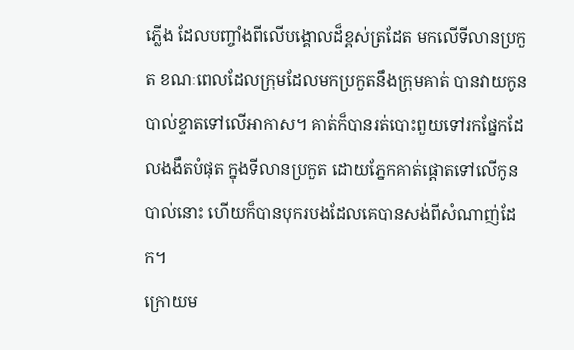ភ្លើង ដែលបញ្ចាំងពីលើបង្គោលដ៏ខ្ពស់ត្រដែត មកលើទីលានប្រកួត ខណៈពេលដែលក្រុមដែលមកប្រកួតនឹងក្រុមគាត់ បានវាយកូនបាល់ខ្ទាតទៅលើអាកាស។ គាត់ក៏បានរត់បោះពួយទៅរកផ្នែកដែលងងឹតបំផុត ក្នុងទីលានប្រកួត ដោយភ្នែកគាត់ផ្តោតទៅលើកូនបាល់នោះ ហើយក៏បានបុករបងដែលគេបានសង់ពីសំណាញ់ដែក។
ក្រោយម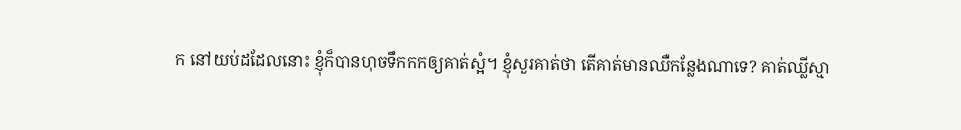ក នៅយប់ដដែលនោះ ខ្ញុំក៏បានហុចទឹកកកឲ្យគាត់ស្អំ។ ខ្ញុំសួរគាត់ថា តើគាត់មានឈឺកន្លែងណាទេ? គាត់ឈ្លីស្មា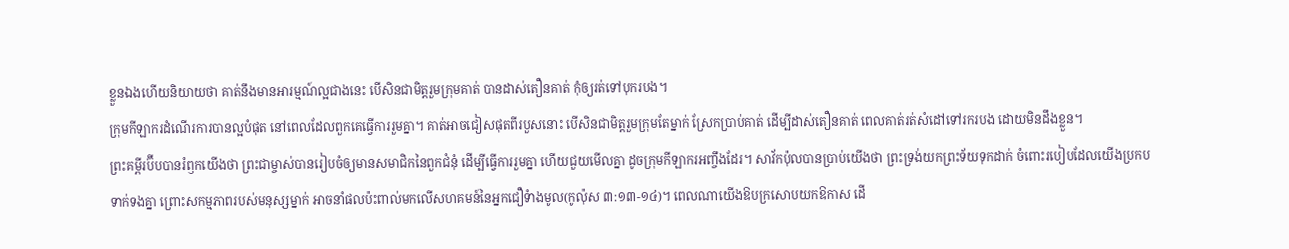ខ្លួនឯងហើយនិយាយថា គាត់នឹងមានអារម្មណ៍ល្អជាងនេះ បើសិនជាមិត្តរួមក្រុមគាត់ បានដាស់តឿនគាត់ កុំឲ្យរត់ទៅបុករបង។
ក្រុមកីឡាករដំណើរការបានល្អបំផុត នៅពេលដែលពួកគេធ្វើការរួមគ្នា។ គាត់អាចជៀសផុតពីរបួសនោះ បើសិនជាមិត្តរួមក្រុមតែម្នាក់ ស្រែកប្រាប់គាត់ ដើម្បីដាស់តឿនគាត់ ពេលគាត់រត់សំដៅទៅរករបង ដោយមិនដឹងខ្លួន។
ព្រះគម្ពីរប៊ីបបានរំឭកយើងថា ព្រះជាម្ចាស់បានរៀបចំឲ្យមានសមាជិកនៃពួកជំនុំ ដើម្បីធ្វើការរួមគ្នា ហើយជួយមើលគ្នា ដូចក្រុមកីឡាករអញ្ចឹងដែរ។ សាវ័កប៉ុលបានប្រាប់យើងថា ព្រះទ្រង់យកព្រះទ័យទុកដាក់ ចំពោះរបៀបដែលយើងប្រកបទាក់ទងគ្នា ព្រោះសកម្មភាពរបស់មនុស្សម្នាក់ អាចនាំផលប៉ះពាល់មកលើសហគមន៍នៃអ្នកជឿទំាងមូល(កូល៉ុស ៣:១៣-១៤)។ ពេលណាយើងឱបក្រសោបយកឱកាស ដើ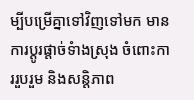ម្បីបម្រើគ្នាទៅវិញទៅមក មានការប្តូរផ្តាច់ទំាងស្រុង ចំពោះការរួបរួម និងសន្តិភាព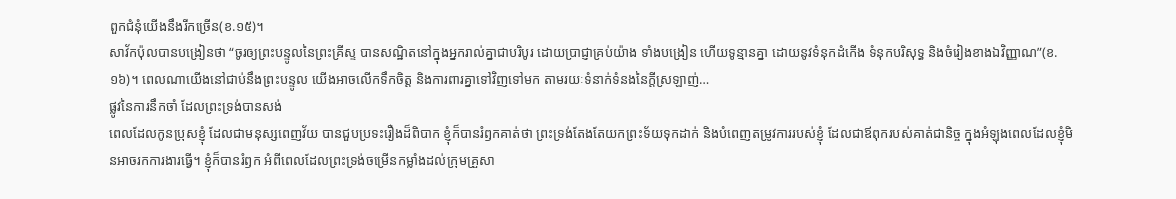ពួកជំនុំយើងនឹងរីកច្រើន(ខ.១៥)។
សាវ័កប៉ុលបានបង្រៀនថា “ចូរឲ្យព្រះបន្ទូលនៃព្រះគ្រីស្ទ បានសណ្ឋិតនៅក្នុងអ្នករាល់គ្នាជាបរិបូរ ដោយប្រាជ្ញាគ្រប់យ៉ាង ទាំងបង្រៀន ហើយទូន្មានគ្នា ដោយនូវទំនុកដំកើង ទំនុកបរិសុទ្ធ និងចំរៀងខាងឯវិញ្ញាណ”(ខ.១៦)។ ពេលណាយើងនៅជាប់នឹងព្រះបន្ទូល យើងអាចលើកទឹកចិត្ត និងការពារគ្នាទៅវិញទៅមក តាមរយៈទំនាក់ទំនងនៃក្តីស្រឡាញ់…
ផ្លូវនៃការនឹកចាំ ដែលព្រះទ្រង់បានសង់
ពេលដែលកូនប្រុសខ្ញុំ ដែលជាមនុស្សពេញវ័យ បានជួបប្រទះរឿងដ៏ពិបាក ខ្ញុំក៏បានរំឭកគាត់ថា ព្រះទ្រង់តែងតែយកព្រះទ័យទុកដាក់ និងបំពេញតម្រូវការរបស់ខ្ញុំ ដែលជាឪពុករបស់គាត់ជានិច្ច ក្នុងអំឡុងពេលដែលខ្ញុំមិនអាចរកការងារធ្វើ។ ខ្ញុំក៏បានរំឭក អំពីពេលដែលព្រះទ្រង់ចម្រើនកម្លាំងដល់ក្រុមគ្រួសា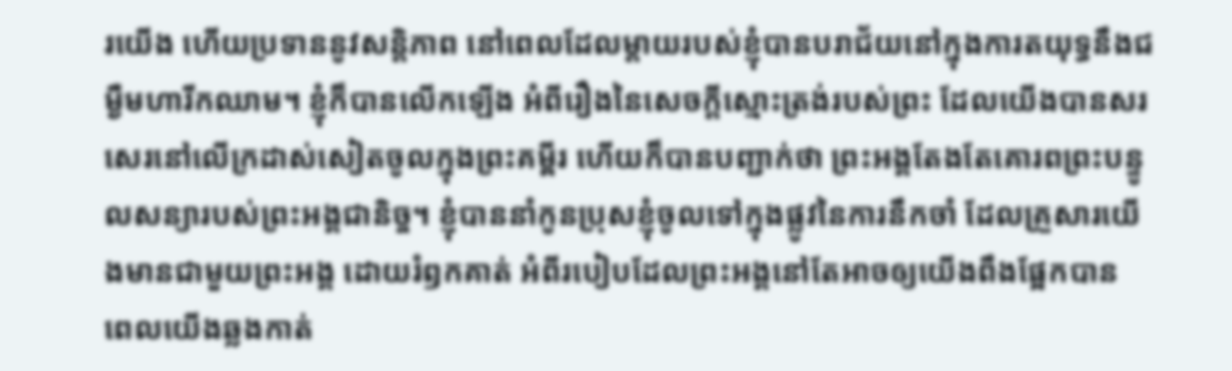រយើង ហើយប្រទាននូវសន្តិភាព នៅពេលដែលម្តាយរបស់ខ្ញុំបានបរាជ័យនៅក្នុងការតយុទ្ធនឹងជម្ងឺមហារីកឈាម។ ខ្ញុំក៏បានលើកឡើង អំពីរឿងនៃសេចក្តីស្មោះត្រង់របស់ព្រះ ដែលយើងបានសរសេរនៅលើក្រដាស់សៀតចូលក្នុងព្រះគម្ពីរ ហើយក៏បានបញ្ជាក់ថា ព្រះអង្គតែងតែគោរពព្រះបន្ទូលសន្យារបស់ព្រះអង្គជានិច្ច។ ខ្ញុំបាននាំកូនប្រុសខ្ញុំចូលទៅក្នុងផ្លូវនៃការនឹកចាំ ដែលគ្រួសារយើងមានជាមួយព្រះអង្គ ដោយរំឭកគាត់ អំពីរបៀបដែលព្រះអង្គនៅតែអាចឲ្យយើងពឹងផ្អែកបាន ពេលយើងឆ្លងកាត់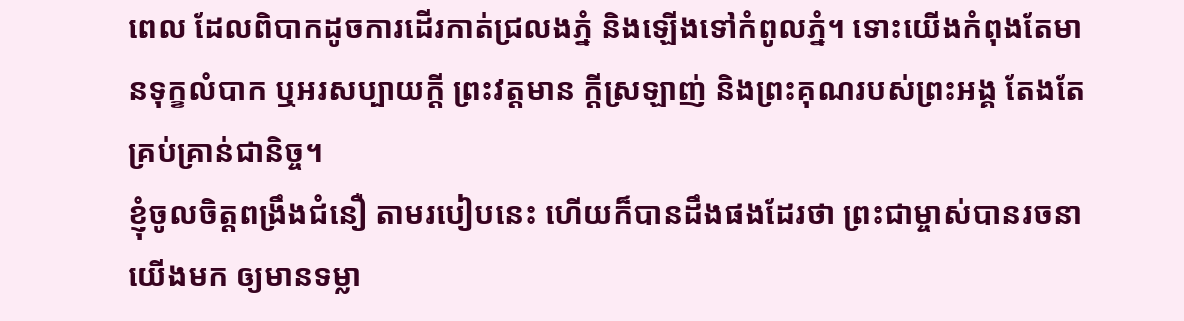ពេល ដែលពិបាកដូចការដើរកាត់ជ្រលងភ្នំ និងឡើងទៅកំពូលភ្នំ។ ទោះយើងកំពុងតែមានទុក្ខលំបាក ឬអរសប្បាយក្តី ព្រះវត្តមាន ក្តីស្រឡាញ់ និងព្រះគុណរបស់ព្រះអង្គ តែងតែគ្រប់គ្រាន់ជានិច្ច។
ខ្ញុំចូលចិត្តពង្រឹងជំនឿ តាមរបៀបនេះ ហើយក៏បានដឹងផងដែរថា ព្រះជាម្ចាស់បានរចនាយើងមក ឲ្យមានទម្លា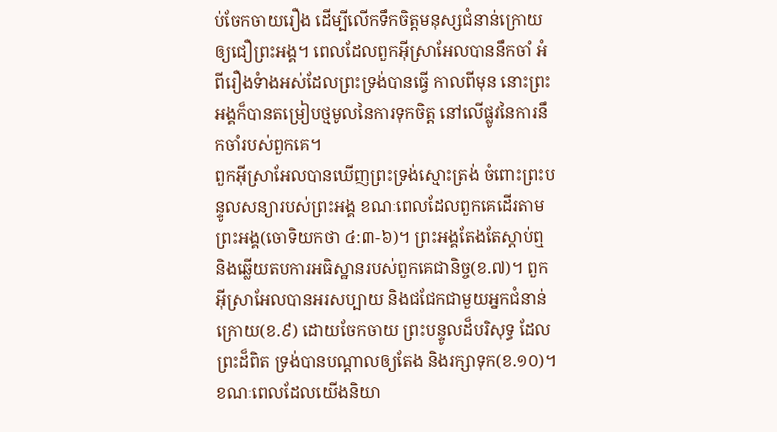ប់ចែកចាយរឿង ដើម្បីលើកទឹកចិត្តមនុស្សជំនាន់ក្រោយឲ្យជឿព្រះអង្គ។ ពេលដែលពួកអ៊ីស្រាអែលបាននឹកចាំ អំពីរឿងទំាងអស់ដែលព្រះទ្រង់បានធ្វើ កាលពីមុន នោះព្រះអង្គក៏បានតម្រៀបថ្មមូលនៃការទុកចិត្ត នៅលើផ្លូវនៃការនឹកចាំរបស់ពួកគេ។
ពួកអ៊ីស្រាអែលបានឃើញព្រះទ្រង់ស្មោះត្រង់ ចំពោះព្រះបន្ទូលសន្យារបស់ព្រះអង្គ ខណៈពេលដែលពួកគេដើរតាមព្រះអង្គ(ចោទិយកថា ៤:៣-៦)។ ព្រះអង្គតែងតែស្តាប់ឮ និងឆ្លើយតបការអធិស្ឋានរបស់ពួកគេជានិច្ច(ខ.៧)។ ពួកអ៊ីស្រាអែលបានអរសប្បាយ និងជជែកជាមួយអ្នកជំនាន់ក្រោយ(ខ.៩) ដោយចែកចាយ ព្រះបន្ទូលដ៏បរិសុទ្ធ ដែលព្រះដ៏ពិត ទ្រង់បានបណ្តាលឲ្យតែង និងរក្សាទុក(ខ.១០)។
ខណៈពេលដែលយើងនិយា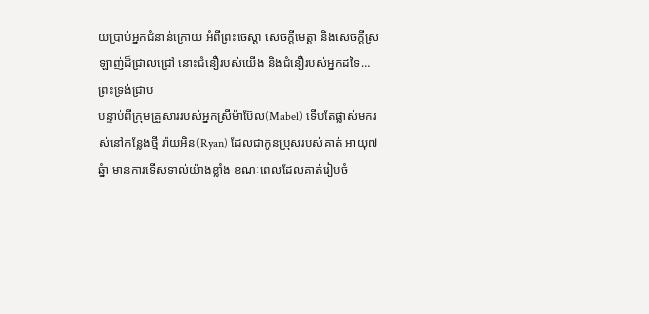យប្រាប់អ្នកជំនាន់ក្រោយ អំពីព្រះចេស្តា សេចក្តីមេត្តា និងសេចក្តីស្រឡាញ់ដ៏ជ្រាលជ្រៅ នោះជំនឿរបស់យើង និងជំនឿរបស់អ្នកដទៃ…
ព្រះទ្រង់ជ្រាប
បន្ទាប់ពីក្រុមគ្រួសាររបស់អ្នកស្រីម៉ាប៊ែល(Mabel) ទើបតែផ្លាស់មករស់នៅកន្លែងថ្មី រ៉ាយអិន(Ryan) ដែលជាកូនប្រុសរបស់គាត់ អាយុ៧ឆ្នំា មានការទើសទាល់យ៉ាងខ្លាំង ខណៈពេលដែលគាត់រៀបចំ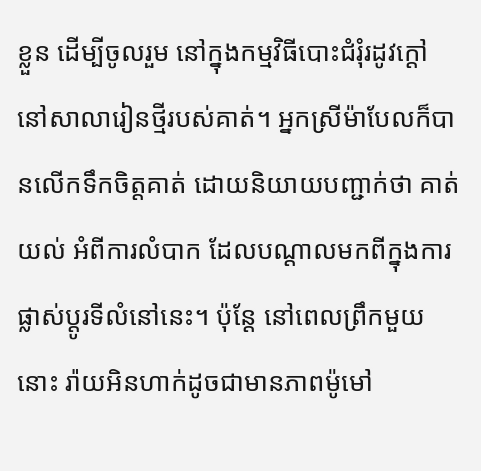ខ្លួន ដើម្បីចូលរួម នៅក្នុងកម្មវិធីបោះជំរុំរដូវក្តៅ នៅសាលារៀនថ្មីរបស់គាត់។ អ្នកស្រីម៉ាបែលក៏បានលើកទឹកចិត្តគាត់ ដោយនិយាយបញ្ជាក់ថា គាត់យល់ អំពីការលំបាក ដែលបណ្តាលមកពីក្នុងការផ្លាស់ប្តូរទីលំនៅនេះ។ ប៉ុន្តែ នៅពេលព្រឹកមួយនោះ រ៉ាយអិនហាក់ដូចជាមានភាពម៉ូមៅ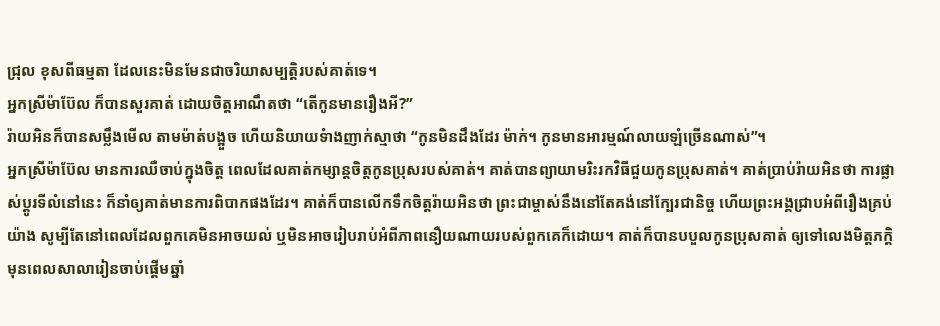ជ្រុល ខុសពីធម្មតា ដែលនេះមិនមែនជាចរិយាសម្បត្តិរបស់គាត់ទេ។
អ្នកស្រីម៉ាប៊ែល ក៏បានសួរគាត់ ដោយចិត្តអាណឹតថា “តើកូនមានរឿងអី?”
រ៉ាយអិនក៏បានសម្លឹងមើល តាមម៉ាត់បង្អួច ហើយនិយាយទំាងញាក់ស្មាថា “កូនមិនដឹងដែរ ម៉ាក់។ កូនមានអារម្មណ៍លាយឡំច្រើនណាស់”។
អ្នកស្រីម៉ាប៊ែល មានការឈឺចាប់ក្នុងចិត្ត ពេលដែលគាត់កម្សាន្តចិត្តកូនប្រុសរបស់គាត់។ គាត់បានព្យាយាមរិះរកវិធីជួយកូនប្រុសគាត់។ គាត់ប្រាប់រ៉ាយអិនថា ការផ្លាស់ប្តូរទីលំនៅនេះ ក៏នាំឲ្យគាត់មានការពិបាកផងដែរ។ គាត់ក៏បានលើកទឹកចិត្តរ៉ាយអិនថា ព្រះជាម្ចាស់នឹងនៅតែគង់នៅក្បែរជានិច្ច ហើយព្រះអង្គជ្រាបអំពីរឿងគ្រប់យ៉ាង សូម្បីតែនៅពេលដែលពួកគេមិនអាចយល់ ឬមិនអាចរៀបរាប់អំពីភាពនឿយណាយរបស់ពួកគេក៏ដោយ។ គាត់ក៏បានបបួលកូនប្រុសគាត់ ឲ្យទៅលេងមិត្តភក្តិ មុនពេលសាលារៀនចាប់ផ្តើមឆ្នាំ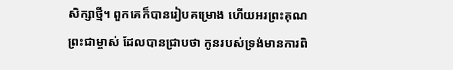សិក្សាថ្មី។ ពួកគេក៏បានរៀបគម្រោង ហើយអរព្រះគុណព្រះជាម្ចាស់ ដែលបានជ្រាបថា កូនរបស់ទ្រង់មានការពិ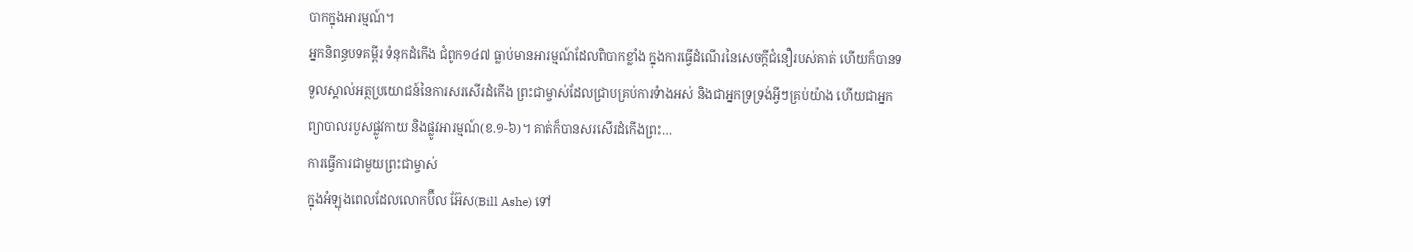បាកក្នុងអារម្មណ៍។
អ្នកនិពន្ធបទគម្ពីរ ទំនុកដំកើង ជំពូក១៤៧ ធ្លាប់មានអារម្មណ៍ដែលពិបាកខ្លាំង ក្នុងការធ្វើដំណើរនៃសេចក្តីជំនឿរបស់គាត់ ហើយក៏បានទទួលស្គាល់អត្ថប្រយោជន៍នៃការសរសើរដំកើង ព្រះជាម្ចាស់ដែលជ្រាបគ្រប់ការទំាងអស់ និងជាអ្នកទ្រទ្រង់អ្វីៗគ្រប់យ៉ាង ហើយជាអ្នកព្យាបាលរបួសផ្លូវកាយ និងផ្លូវអារម្មណ៍(ខ.១-៦)។ គាត់ក៏បានសរសើរដំកើងព្រះ…
ការធ្វើការជាមួយព្រះជាម្ចាស់
ក្នុងអំឡុងពេលដែលលោកប៊ីល អ៊ែស(Bill Ashe) ទៅ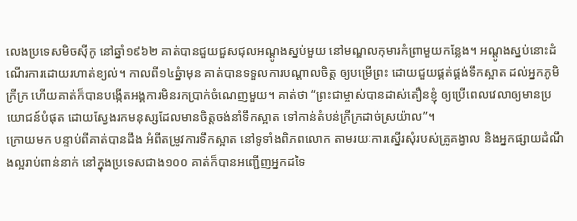លេងប្រទេសមិចស៊ីកូ នៅឆ្នាំ១៩៦២ គាត់បានជួយជួសជុលអណ្តូងស្នប់មួយ នៅមណ្ឌលកុមារកំព្រាមួយកន្លែង។ អណ្តូងស្នប់នោះដំណើរការដោយរហាត់ខ្យល់។ កាលពី១៤ឆ្នំាមុន គាត់បានទទួលការបណ្តាលចិត្ត ឲ្យបម្រើព្រះ ដោយជួយផ្គត់ផ្គង់ទឹកស្អាត ដល់អ្នកភូមិក្រីក្រ ហើយគាត់ក៏បានបង្កើតអង្គការមិនរកប្រាក់ចំណេញមួយ។ គាត់ថា “ព្រះជាម្ចាស់បានដាស់តឿនខ្ញុំ ឲ្យប្រើពេលវេលាឲ្យមានប្រយោជន៍បំផុត ដោយស្វែងរកមនុស្សដែលមានចិត្តចង់នាំទឹកស្អាត ទៅកាន់តំបន់ក្រីក្រដាច់ស្រយ៉ាល”។
ក្រោយមក បន្ទាប់ពីគាត់បានដឹង អំពីតម្រូវការទឹកស្អាត នៅទូទាំងពិភពលោក តាមរយៈការស្នើរសុំរបស់គ្រូគង្វាល និងអ្នកផ្សាយដំណឹងល្អរាប់ពាន់នាក់ នៅក្នុងប្រទេសជាង១០០ គាត់ក៏បានអញ្ជើញអ្នកដទៃ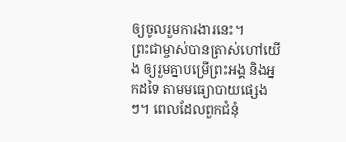ឲ្យចូលរួមការងារនេះ។
ព្រះជាម្ចាស់បានត្រាស់ហៅយើង ឲ្យរួមគ្នាបម្រើព្រះអង្គ និងអ្នកដទៃ តាមមធ្យោបាយផ្សេងៗ។ ពេលដែលពួកជំនុំ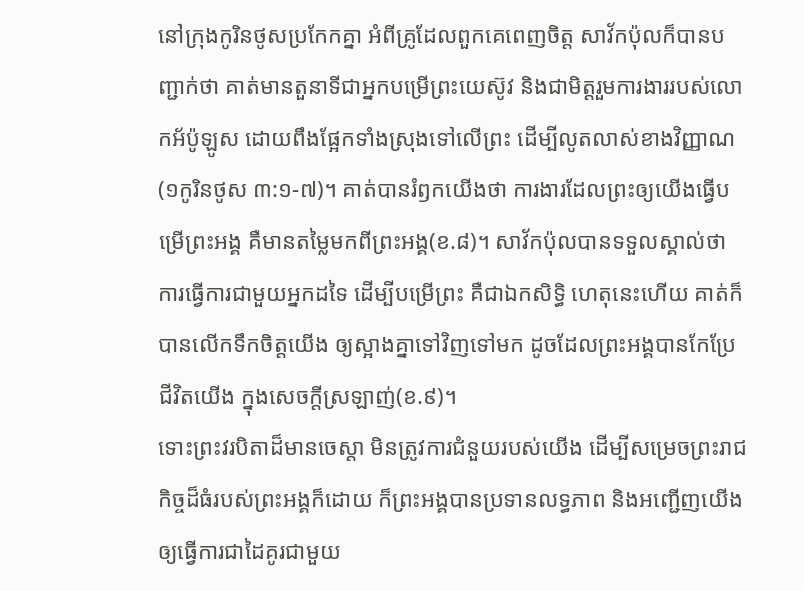នៅក្រុងកូរិនថូសប្រកែកគ្នា អំពីគ្រូដែលពួកគេពេញចិត្ត សាវ័កប៉ុលក៏បានបញ្ជាក់ថា គាត់មានតួនាទីជាអ្នកបម្រើព្រះយេស៊ូវ និងជាមិត្តរួមការងាររបស់លោកអ័ប៉ូឡូស ដោយពឹងផ្អែកទាំងស្រុងទៅលើព្រះ ដើម្បីលូតលាស់ខាងវិញ្ញាណ(១កូរិនថូស ៣:១-៧)។ គាត់បានរំឭកយើងថា ការងារដែលព្រះឲ្យយើងធ្វើបម្រើព្រះអង្គ គឺមានតម្លៃមកពីព្រះអង្គ(ខ.៨)។ សាវ័កប៉ុលបានទទួលស្គាល់ថា ការធ្វើការជាមួយអ្នកដទៃ ដើម្បីបម្រើព្រះ គឺជាឯកសិទ្ធិ ហេតុនេះហើយ គាត់ក៏បានលើកទឹកចិត្តយើង ឲ្យស្អាងគ្នាទៅវិញទៅមក ដូចដែលព្រះអង្គបានកែប្រែជីវិតយើង ក្នុងសេចក្តីស្រឡាញ់(ខ.៩)។
ទោះព្រះវរបិតាដ៏មានចេស្តា មិនត្រូវការជំនួយរបស់យើង ដើម្បីសម្រេចព្រះរាជកិច្ចដ៏ធំរបស់ព្រះអង្គក៏ដោយ ក៏ព្រះអង្គបានប្រទានលទ្ធភាព និងអញ្ជើញយើង ឲ្យធ្វើការជាដៃគូរជាមួយ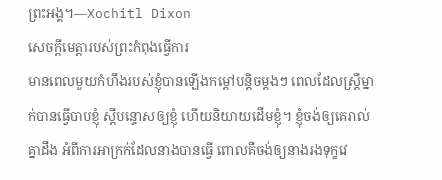ព្រះអង្គ។—Xochitl Dixon
សេចក្តីមេត្តារបស់ព្រះកំពុងធ្វើការ
មានពេលមួយកំហឹងរបស់ខ្ញុំបានឡើងកម្តៅបន្តិចម្តងៗ ពេលដែលស្រ្តីម្នាក់បានធ្វើបាបខ្ញុំ ស្តីបន្ទោសឲ្យខ្ញុំ ហើយនិយាយដើមខ្ញុំ។ ខ្ញុំចង់ឲ្យគេរាល់គ្នាដឹង អំពីការអាក្រក់ដែលនាងបានធ្វើ ពោលគឺចង់ឲ្យនាងរងទុក្ខវេ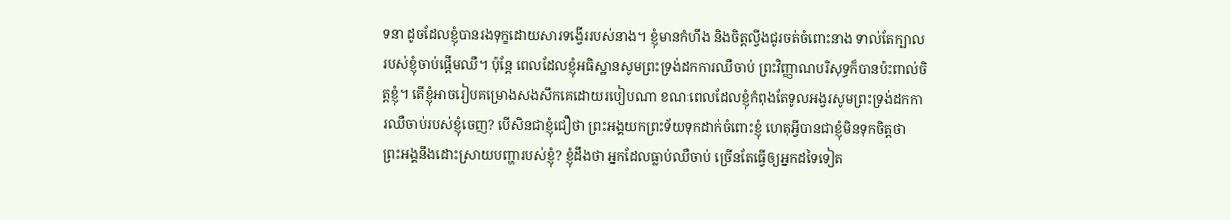ទនា ដូចដែលខ្ញុំបានរងទុក្ខដោយសារទង្វើររបស់នាង។ ខ្ញុំមានកំហឹង និងចិត្តល្វីងជូរចត់ចំពោះនាង ទាល់តែក្បាលរបស់ខ្ញុំចាប់ផ្តើមឈឺ។ ប៉ុន្តែ ពេលដែលខ្ញុំអធិស្ឋានសូមព្រះទ្រង់ដកការឈឺចាប់ ព្រះវិញ្ញាណបរិសុទ្ធក៏បានប៉ះពាល់ចិត្តខ្ញុំ។ តើខ្ញុំអាចរៀបគម្រោងសងសឹកគេដោយរបៀបណា ខណៈពេលដែលខ្ញុំកំពុងតែទូលអង្វរសូមព្រះទ្រង់ដកការឈឺចាប់របស់ខ្ញុំចេញ? បើសិនជាខ្ញុំជឿថា ព្រះអង្គយកព្រះទ័យទុកដាក់ចំពោះខ្ញុំ ហេតុអ្វីបានជាខ្ញុំមិនទុកចិត្តថា ព្រះអង្គនឹងដោះស្រាយបញ្ហារបស់ខ្ញុំ? ខ្ញុំដឹងថា អ្នកដែលធ្លាប់ឈឺចាប់ ច្រើនតែធ្វើឲ្យអ្នកដទៃទៀត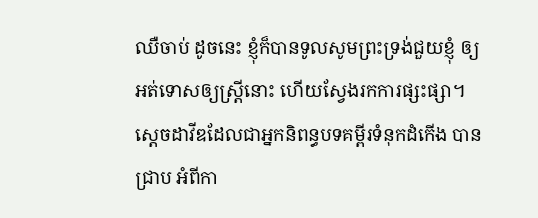ឈឺចាប់ ដូចនេះ ខ្ញុំក៏បានទូលសូមព្រះទ្រង់ជួយខ្ញុំ ឲ្យអត់ទោសឲ្យស្រ្តីនោះ ហើយស្វែងរកការផ្សះផ្សា។
ស្តេចដាវីឌដែលជាអ្នកនិពន្ធបទគម្ពីរទំនុកដំកើង បានជ្រាប អំពីកា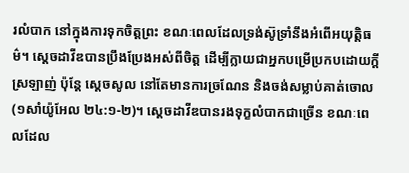រលំបាក នៅក្នុងការទុកចិត្តព្រះ ខណៈពេលដែលទ្រង់ស៊ូទ្រាំនឹងអំពើអយុត្តិធម៌។ ស្តេចដាវីឌបានប្រឹងប្រែងអស់ពីចិត្ត ដើម្បីក្លាយជាអ្នកបម្រើប្រកបដោយក្តីស្រឡាញ់ ប៉ុន្តែ ស្តេចសូល នៅតែមានការច្រណែន និងចង់សម្លាប់គាត់ចោល(១សាំយ៉ូអែល ២៤:១-២)។ ស្តេចដាវីឌបានរងទុក្ខលំបាកជាច្រើន ខណៈពេលដែល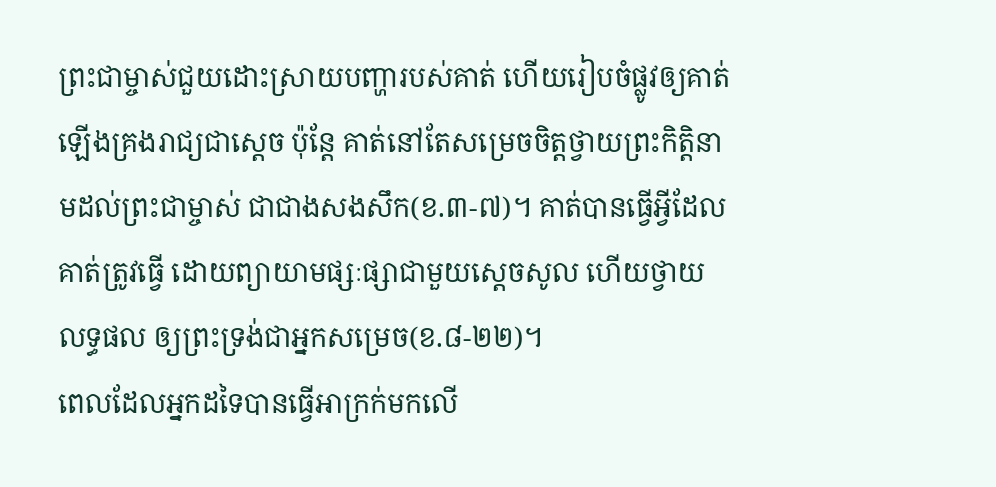ព្រះជាម្ចាស់ជួយដោះស្រាយបញ្ហារបស់គាត់ ហើយរៀបចំផ្លូវឲ្យគាត់ឡើងគ្រងរាជ្យជាស្តេច ប៉ុន្តែ គាត់នៅតែសម្រេចចិត្តថ្វាយព្រះកិត្តិនាមដល់ព្រះជាម្ចាស់ ជាជាងសងសឹក(ខ.៣-៧)។ គាត់បានធ្វើអ្វីដែលគាត់ត្រូវធ្វើ ដោយព្យាយាមផ្សៈផ្សាជាមួយស្តេចសូល ហើយថ្វាយលទ្ធផល ឲ្យព្រះទ្រង់ជាអ្នកសម្រេច(ខ.៨-២២)។
ពេលដែលអ្នកដទៃបានធ្វើអាក្រក់មកលើ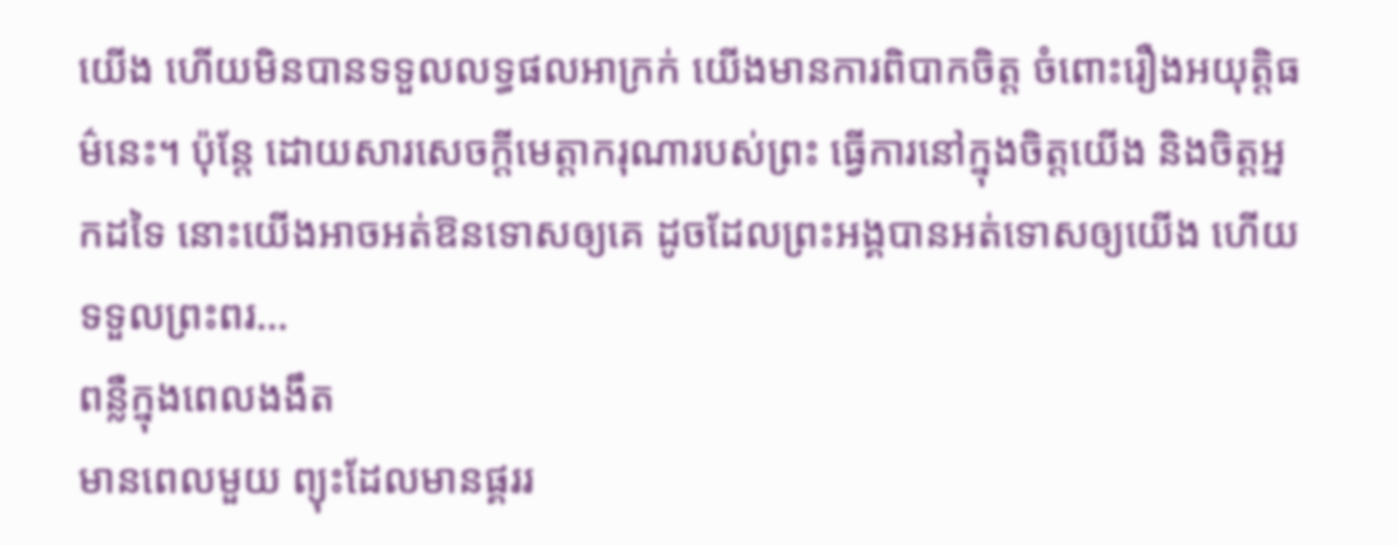យើង ហើយមិនបានទទួលលទ្ធផលអាក្រក់ យើងមានការពិបាកចិត្ត ចំពោះរឿងអយុត្តិធម៌នេះ។ ប៉ុន្តែ ដោយសារសេចក្តីមេត្តាករុណារបស់ព្រះ ធ្វើការនៅក្នុងចិត្តយើង និងចិត្តអ្នកដទៃ នោះយើងអាចអត់ឱនទោសឲ្យគេ ដូចដែលព្រះអង្គបានអត់ទោសឲ្យយើង ហើយទទួលព្រះពរ…
ពន្លឺក្នុងពេលងងឹត
មានពេលមួយ ព្យុះដែលមានផ្គររ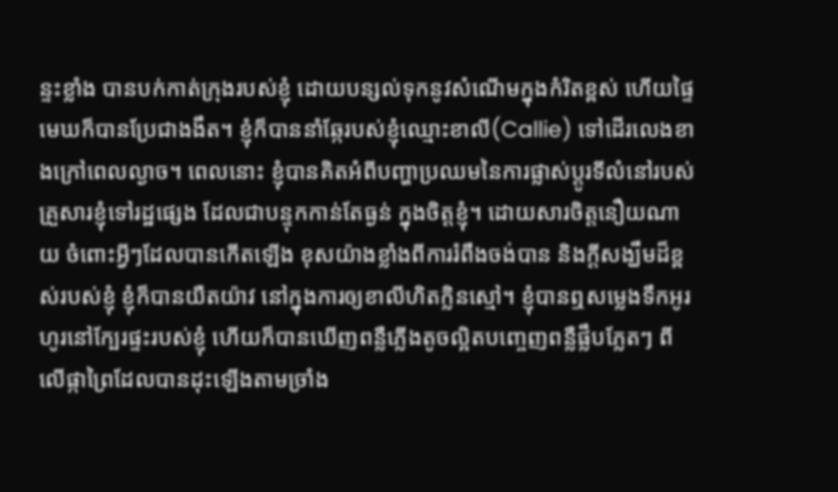ន្ទះខ្លាំង បានបក់កាត់ក្រុងរបស់ខ្ញុំ ដោយបន្សល់ទុកនូវសំណើមក្នុងកំរិតខ្ពស់ ហើយផ្ទៃមេឃក៏បានប្រែជាងងឹត។ ខ្ញុំក៏បាននាំឆ្កែរបស់ខ្ញុំឈ្មោះខាលី(Callie) ទៅដើរលេងខាងក្រៅពេលល្ងាច។ ពេលនោះ ខ្ញុំបានគិតអំពីបញ្ហាប្រឈមនៃការផ្លាស់ប្តូរទីលំនៅរបស់គ្រួសារខ្ញុំទៅរដ្ឋផ្សេង ដែលជាបន្ទុកកាន់តែធ្ងន់ ក្នុងចិត្តខ្ញុំ។ ដោយសារចិត្តនឿយណាយ ចំពោះអ្វីៗដែលបានកើតឡើង ខុសយ៉ាងខ្លាំងពីការរំពឹងចង់បាន និងក្តីសង្ឃឹមដ៏ខ្ពស់របស់ខ្ញុំ ខ្ញុំក៏បានយឺតយ៉ាវ នៅក្នុងការឲ្យខាលីហិតក្លិនស្មៅ។ ខ្ញុំបានឮសម្លេងទឹកអូរហូរនៅក្បែរផ្ទះរបស់ខ្ញុំ ហើយក៏បានឃើញពន្លឺភ្លើងតូចល្អិតបញ្ចេញពន្លឺផ្លឹបភ្លែតៗ ពីលើផ្កាព្រៃដែលបានដុះឡើងតាមច្រាំង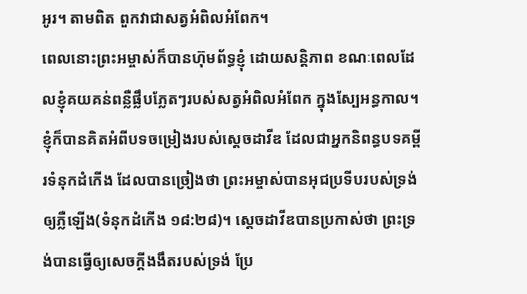អូរ។ តាមពិត ពួកវាជាសត្វអំពិលអំពែក។
ពេលនោះព្រះអម្ចាស់ក៏បានហ៊ុមព័ទ្ធខ្ញុំ ដោយសន្តិភាព ខណៈពេលដែលខ្ញុំគយគន់ពន្លឺផ្លឹបភ្លែតៗរបស់សត្វអំពិលអំពែក ក្នុងស្បែអន្ធកាល។ ខ្ញុំក៏បានគិតអំពីបទចម្រៀងរបស់ស្តេចដាវីឌ ដែលជាអ្នកនិពន្ធបទគម្ពីរទំនុកដំកើង ដែលបានច្រៀងថា ព្រះអម្ចាស់បានអុជប្រទីបរបស់ទ្រង់ឲ្យភ្លឺឡើង(ទំនុកដំកើង ១៨:២៨)។ ស្តេចដាវីឌបានប្រកាស់ថា ព្រះទ្រង់បានធ្វើឲ្យសេចក្តីងងឹតរបស់ទ្រង់ ប្រែ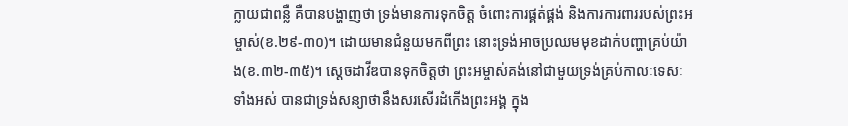ក្លាយជាពន្លឺ គឺបានបង្ហាញថា ទ្រង់មានការទុកចិត្ត ចំពោះការផ្គត់ផ្គង់ និងការការពាររបស់ព្រះអម្ចាស់(ខ.២៩-៣០)។ ដោយមានជំនួយមកពីព្រះ នោះទ្រង់អាចប្រឈមមុខដាក់បញ្ហាគ្រប់យ៉ាង(ខ.៣២-៣៥)។ ស្តេចដាវីឌបានទុកចិត្តថា ព្រះអម្ចាស់គង់នៅជាមួយទ្រង់គ្រប់កាលៈទេសៈទាំងអស់ បានជាទ្រង់សន្យាថានឹងសរសើរដំកើងព្រះអង្គ ក្នុង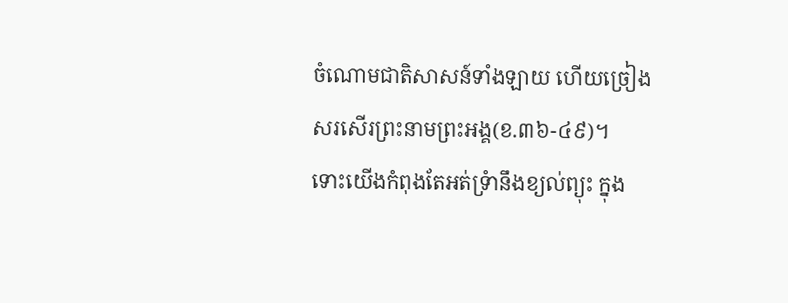ចំណោមជាតិសាសន៍ទាំងឡាយ ហើយច្រៀងសរសើរព្រះនាមព្រះអង្គ(ខ.៣៦-៤៩)។
ទោះយើងកំពុងតែអត់ទ្រំានឹងខ្យល់ព្យុះ ក្នុង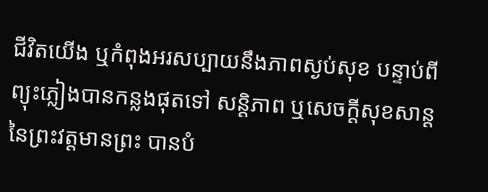ជីវិតយើង ឬកំពុងអរសប្បាយនឹងភាពស្ងប់សុខ បន្ទាប់ពីព្យុះភ្លៀងបានកន្លងផុតទៅ សន្តិភាព ឬសេចក្តីសុខសាន្តនៃព្រះវត្តមានព្រះ បានបំ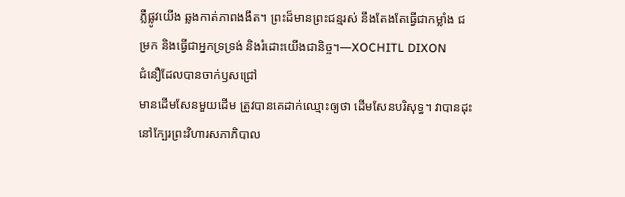ភ្លឺផ្លូវយើង ឆ្លងកាត់ភាពងងឹត។ ព្រះដ៏មានព្រះជន្មរស់ នឹងតែងតែធ្វើជាកម្លាំង ជម្រក និងធ្វើជាអ្នកទ្រទ្រង់ និងរំដោះយើងជានិច្ច។—XOCHITL DIXON
ជំនឿដែលបានចាក់ឫសជ្រៅ
មានដើមសែនមួយដើម ត្រូវបានគេដាក់ឈ្មោះឲ្យថា ដើមសែនបរិសុទ្ធ។ វាបានដុះនៅក្បែរព្រះវិហារសភាភិបាល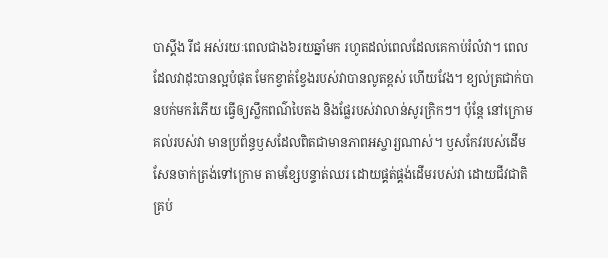បាស្គីង រីជ អស់រយៈពេលជាង៦រយឆ្នាំមក រហូតដល់ពេលដែលគេកាប់រំលំវា។ ពេលដែលវាដុះបានល្អបំផុត មែកខ្វាត់ខ្វែងរបស់វាបានលូតខ្ពស់ ហើយវែង។ ខ្យល់ត្រជាក់បានបក់មករំភើយ ធ្វើឲ្យស្លឹកពណ៌បៃតង និងផ្លែរបស់វាលាន់សូរក្រិកៗ។ ប៉ុន្តែ នៅក្រោមគល់របស់វា មានប្រព័ន្ធឫសដែលពិតជាមានភាពអស្ចារ្យណាស់។ ឫសកែវរបស់ដើមសែនចាក់ត្រង់ទៅក្រោម តាមខ្សែបន្ទាត់ឈរ ដោយផ្គត់ផ្គង់ដើមរបស់វា ដោយជីវជាតិគ្រប់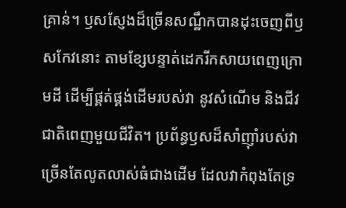គ្រាន់។ ឫសស្ញែងដ៏ច្រើនសណ្ឋឹកបានដុះចេញពីឫសកែវនោះ តាមខ្សែបន្ទាត់ដេករីកសាយពេញក្រោមដី ដើម្បីផ្គត់ផ្គង់ដើមរបស់វា នូវសំណើម និងជីវជាតិពេញមួយជីវិត។ ប្រព័ន្ធឫសដ៏សាំញ៉ាំរបស់វា ច្រើនតែលូតលាស់ធំជាងដើម ដែលវាកំពុងតែទ្រ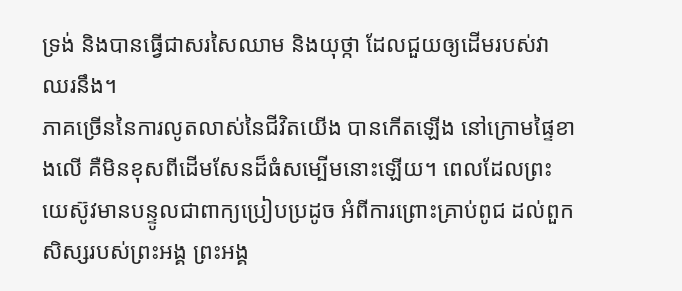ទ្រង់ និងបានធ្វើជាសរសៃឈាម និងយុថ្កា ដែលជួយឲ្យដើមរបស់វាឈរនឹង។
ភាគច្រើននៃការលូតលាស់នៃជីវិតយើង បានកើតឡើង នៅក្រោមផ្ទៃខាងលើ គឺមិនខុសពីដើមសែនដ៏ធំសម្បើមនោះឡើយ។ ពេលដែលព្រះយេស៊ូវមានបន្ទូលជាពាក្យប្រៀបប្រដូច អំពីការព្រោះគ្រាប់ពូជ ដល់ពួកសិស្សរបស់ព្រះអង្គ ព្រះអង្គ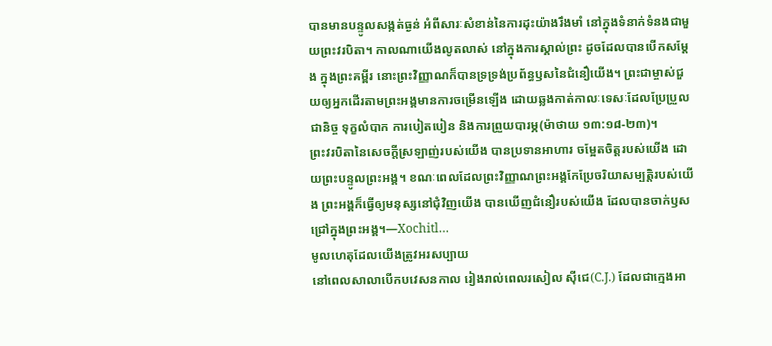បានមានបន្ទូលសង្កត់ធ្ងន់ អំពីសារៈសំខាន់នៃការដុះយ៉ាងរឹងមាំ នៅក្នុងទំនាក់ទំនងជាមួយព្រះវរបិតា។ កាលណាយើងលូតលាស់ នៅក្នុងការស្គាល់ព្រះ ដូចដែលបានបើកសម្តែង ក្នុងព្រះគម្ពីរ នោះព្រះវិញ្ញាណក៏បានទ្រទ្រង់ប្រព័ន្ធឫសនៃជំនឿយើង។ ព្រះជាម្ចាស់ជួយឲ្យអ្នកដើរតាមព្រះអង្គមានការចម្រើនឡើង ដោយឆ្លងកាត់កាលៈទេសៈដែលប្រែប្រួលជានិច្ច ទុក្ខលំបាក ការបៀតបៀន និងការព្រួយបារម្ភ(ម៉ាថាយ ១៣:១៨-២៣)។
ព្រះវរបិតានៃសេចក្តីស្រឡាញ់របស់យើង បានប្រទានអាហារ ចម្អែតចិត្តរបស់យើង ដោយព្រះបន្ទូលព្រះអង្គ។ ខណៈពេលដែលព្រះវិញ្ញាណព្រះអង្គកែប្រែចរិយាសម្បត្តិរបស់យើង ព្រះអង្គក៏ធ្វើឲ្យមនុស្សនៅជុំវិញយើង បានឃើញជំនឿរបស់យើង ដែលបានចាក់ឫសជ្រៅក្នុងព្រះអង្គ។—Xochitl…
មូលហេតុដែលយើងត្រូវអរសប្បាយ
នៅពេលសាលាបើកបវេសនកាល រៀងរាល់ពេលរសៀល ស៊ីជេ(C.J.) ដែលជាក្មេងអា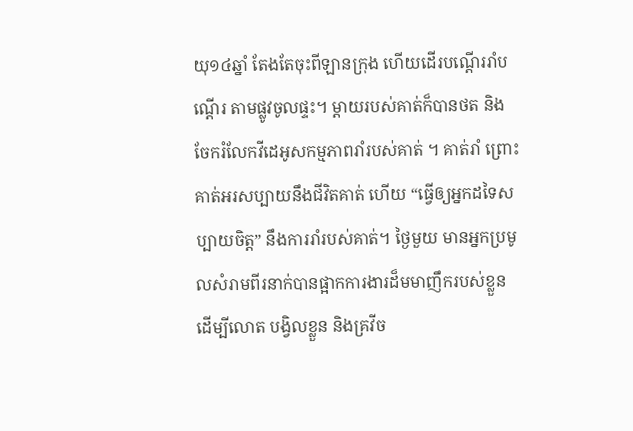យុ១៤ឆ្នាំ តែងតែចុះពីឡានក្រុង ហើយដើរបណ្តើររាំបណ្តើរ តាមផ្លូវចូលផ្ទះ។ ម្តាយរបស់គាត់ក៏បានថត និងចែករំលែកវីដេអូសកម្មភាពរាំរបស់គាត់ ។ គាត់រាំ ព្រោះគាត់អរសប្បាយនឹងជីវិតគាត់ ហើយ “ធ្វើឲ្យអ្នកដទៃសប្បាយចិត្ត” នឹងការរាំរបស់គាត់។ ថ្ងៃមួយ មានអ្នកប្រមូលសំរាមពីរនាក់បានផ្អាកការងារដ៏មមាញឹករបស់ខ្លួន ដើម្បីលោត បង្វិលខ្លួន និងគ្រវីច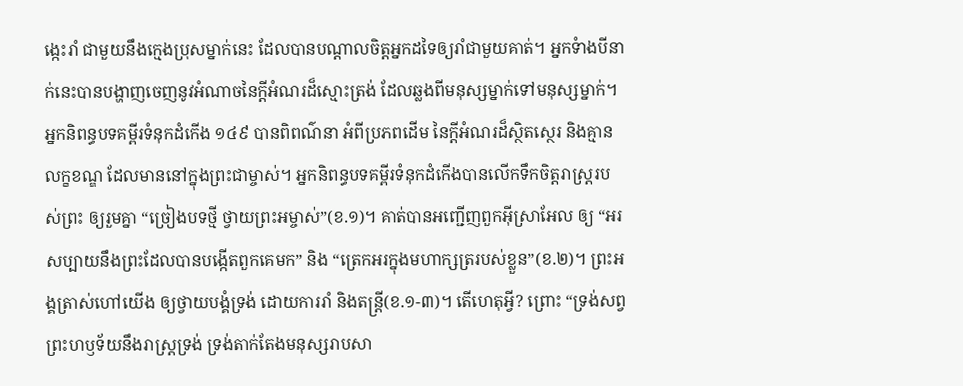ង្កេះរាំ ជាមួយនឹងក្មេងប្រុសម្នាក់នេះ ដែលបានបណ្តាលចិត្តអ្នកដទៃឲ្យរាំជាមួយគាត់។ អ្នកទំាងបីនាក់នេះបានបង្ហាញចេញនូវអំណាចនៃក្តីអំណរដ៏ស្មោះត្រង់ ដែលឆ្លងពីមនុស្សម្នាក់ទៅមនុស្សម្នាក់។
អ្នកនិពន្ធបទគម្ពីរទំនុកដំកើង ១៤៩ បានពិពណ៌នា អំពីប្រភពដើម នៃក្តីអំណរដ៏ស្ថិតស្ថេរ និងគ្មានលក្ខខណ្ឌ ដែលមាននៅក្នុងព្រះជាម្ចាស់។ អ្នកនិពន្ធបទគម្ពីរទំនុកដំកើងបានលើកទឹកចិត្តរាស្រ្តរបស់ព្រះ ឲ្យរួមគ្នា “ច្រៀងបទថ្មី ថ្វាយព្រះអម្ចាស់”(ខ.១)។ គាត់បានអញ្ជើញពួកអ៊ីស្រាអែល ឲ្យ “អរសប្បាយនឹងព្រះដែលបានបង្កើតពួកគេមក” និង “ត្រេកអរក្នុងមហាក្សត្ររបស់ខ្លួន”(ខ.២)។ ព្រះអង្គត្រាស់ហៅយើង ឲ្យថ្វាយបង្គំទ្រង់ ដោយការរាំ និងតន្រ្តី(ខ.១-៣)។ តើហេតុអ្វី? ព្រោះ “ទ្រង់សព្វព្រះហឫទ័យនឹងរាស្ត្រទ្រង់ ទ្រង់តាក់តែងមនុស្សរាបសា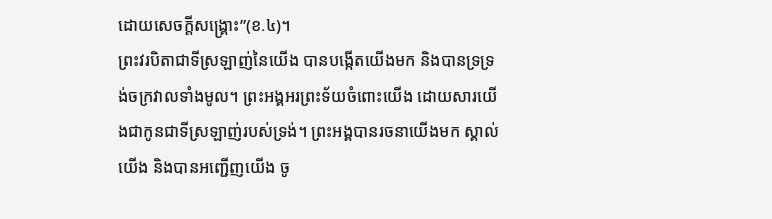ដោយសេចក្តីសង្គ្រោះ”(ខ.៤)។
ព្រះវរបិតាជាទីស្រឡាញ់នៃយើង បានបង្កើតយើងមក និងបានទ្រទ្រង់ចក្រវាលទាំងមូល។ ព្រះអង្គអរព្រះទ័យចំពោះយើង ដោយសារយើងជាកូនជាទីស្រឡាញ់របស់ទ្រង់។ ព្រះអង្គបានរចនាយើងមក ស្គាល់យើង និងបានអញ្ជើញយើង ចូ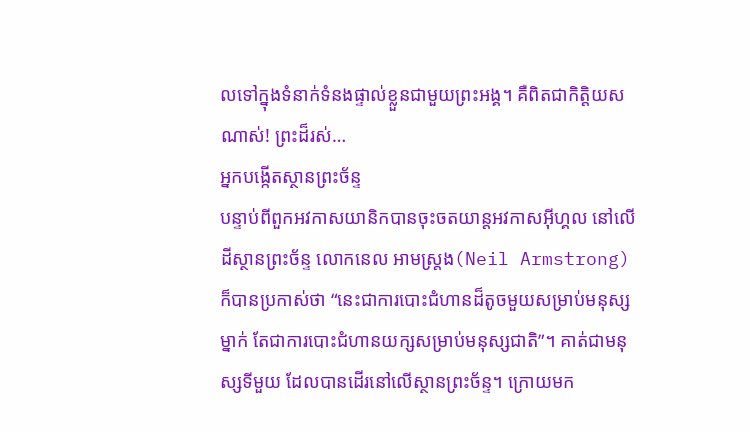លទៅក្នុងទំនាក់ទំនងផ្ទាល់ខ្លួនជាមួយព្រះអង្គ។ គឺពិតជាកិត្តិយសណាស់! ព្រះដ៏រស់…
អ្នកបង្កើតស្ថានព្រះច័ន្ទ
បន្ទាប់ពីពួកអវកាសយានិកបានចុះចតយាន្តអវកាសអ៊ីហ្គល នៅលើដីស្ថានព្រះច័ន្ទ លោកនេល អាមស្រ្តង(Neil Armstrong) ក៏បានប្រកាស់ថា “នេះជាការបោះជំហានដ៏តូចមួយសម្រាប់មនុស្សម្នាក់ តែជាការបោះជំហានយក្សសម្រាប់មនុស្សជាតិ”។ គាត់ជាមនុស្សទីមួយ ដែលបានដើរនៅលើស្ថានព្រះច័ន្ទ។ ក្រោយមក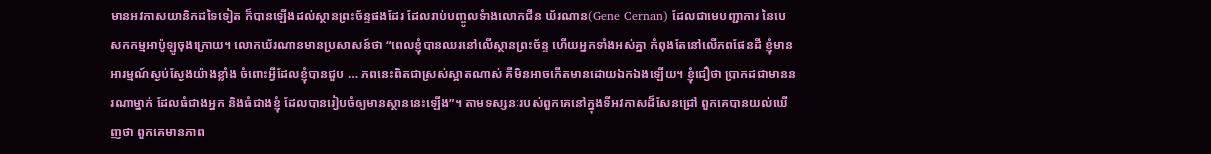មានអវកាសយានិកដទៃទៀត ក៏បានឡើងដល់ស្ថានព្រះច័ន្ទផងដែរ ដែលរាប់បញ្ចូលទំាងលោកជីន ឃ័រណាន(Gene Cernan) ដែលជាមេបញ្ជាការ នៃបេសកកម្មអាប៉ូឡូចុងក្រោយ។ លោកឃ័រណានមានប្រសាសន៍ថា “ពេលខ្ញុំបានឈរនៅលើស្ថានព្រះច័ន្ទ ហើយអ្នកទាំងអស់គ្នា កំពុងតែនៅលើភពផែនដី ខ្ញុំមានអារម្មណ៍ស្ងប់ស្ងែងយ៉ាងខ្លាំង ចំពោះអ្វីដែលខ្ញុំបានជួប … ភពនេះពិតជាស្រស់ស្អាតណាស់ គឺមិនអាចកើតមានដោយឯកឯងឡើយ។ ខ្ញុំជឿថា ប្រាកដជាមាននរណាម្នាក់ ដែលធំជាងអ្នក និងធំជាងខ្ញុំ ដែលបានរៀបចំឲ្យមានស្ថាននេះឡើង”។ តាមទស្សនៈរបស់ពួកគេនៅក្នុងទីអវកាសដ៏សែនជ្រៅ ពួកគេបានយល់ឃើញថា ពួកគេមានភាព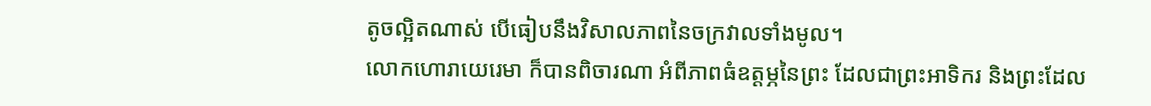តូចល្អិតណាស់ បើធៀបនឹងវិសាលភាពនៃចក្រវាលទាំងមូល។
លោកហោរាយេរេមា ក៏បានពិចារណា អំពីភាពធំឧត្តម្ភនៃព្រះ ដែលជាព្រះអាទិករ និងព្រះដែល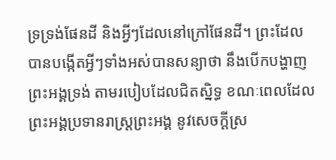ទ្រទ្រង់ផែនដី និងអ្វីៗដែលនៅក្រៅផែនដី។ ព្រះដែលបានបង្កើតអ្វីៗទាំងអស់បានសន្យាថា នឹងបើកបង្ហាញព្រះអង្គទ្រង់ តាមរបៀបដែលជិតស្និទ្ធ ខណៈពេលដែលព្រះអង្គប្រទានរាស្រ្តព្រះអង្គ នូវសេចក្តីស្រ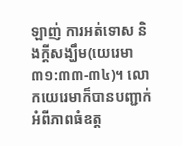ឡាញ់ ការអត់ទោស និងក្តីសង្ឃឹម(យេរេមា ៣១:៣៣-៣៤)។ លោកយេរេមាក៏បានបញ្ជាក់ អំពីភាពធំឧត្ត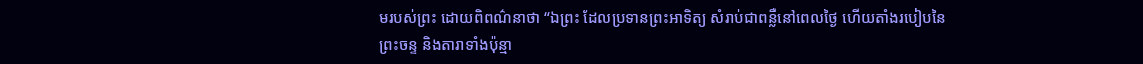មរបស់ព្រះ ដោយពិពណ៌នាថា “ឯព្រះ ដែលប្រទានព្រះអាទិត្យ សំរាប់ជាពន្លឺនៅពេលថ្ងៃ ហើយតាំងរបៀបនៃព្រះចន្ទ និងតារាទាំងប៉ុន្មា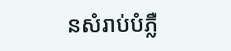នសំរាប់បំភ្លឺ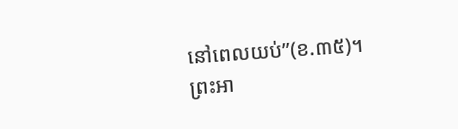នៅពេលយប់”(ខ.៣៥)។ ព្រះអា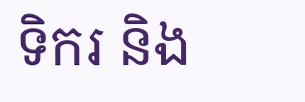ទិករ និង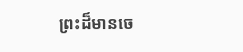ព្រះដ៏មានចេ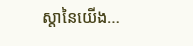ស្តានៃយើង…